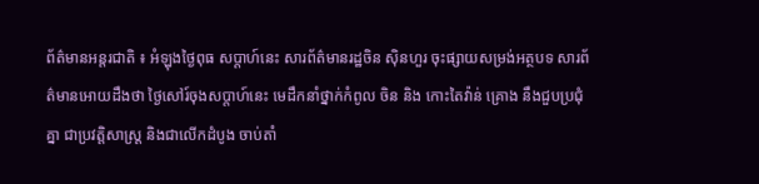ព័ត៌មានអន្តរជាតិ ៖ អំឡុងថ្ងៃពុធ សប្តាហ៍នេះ សារព័ត៌មានរដ្ឋចិន ស៊ិនហួរ ចុះផ្សាយសម្រង់អត្ថបទ សារព័ត៌មានអោយដឹងថា ថ្ងៃសៅរ៍ចុងសប្តាហ៍នេះ មេដឹកនាំថ្នាក់កំពូល ចិន និង កោះតៃវ៉ាន់ គ្រោង នឹងជួបប្រជុំគ្នា ជាប្រវត្តិសាស្រ្ត និងជាលើកដំបូង ចាប់តាំ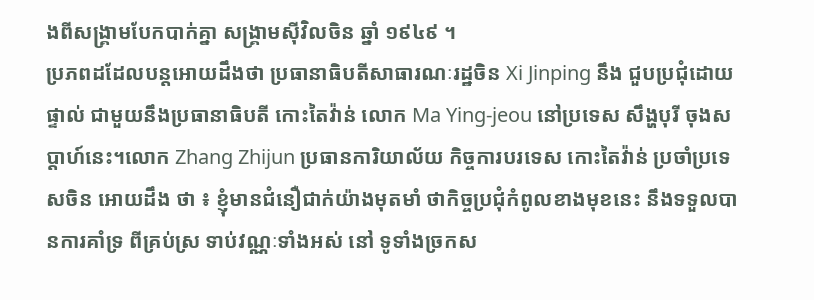ងពីសង្គ្រាមបែកបាក់គ្នា សង្គ្រាមស៊ីវិលចិន ឆ្នាំ ១៩៤៩ ។
ប្រភពដដែលបន្តអោយដឹងថា ប្រធានាធិបតីសាធារណៈរដ្ឋចិន Xi Jinping នឹង ជួបប្រជុំដោយផ្ទាល់ ជាមួយនឹងប្រធានាធិបតី កោះតៃវ៉ាន់ លោក Ma Ying-jeou នៅប្រទេស សឹង្ហបុរី ចុងសប្តាហ៍នេះ។លោក Zhang Zhijun ប្រធានការិយាល័យ កិច្ចការបរទេស កោះតៃវ៉ាន់ ប្រចាំប្រទេសចិន អោយដឹង ថា ៖ ខ្ញុំមានជំនឿជាក់យ៉ាងមុតមាំ ថាកិច្ចប្រជុំកំពូលខាងមុខនេះ នឹងទទួលបានការគាំទ្រ ពីគ្រប់ស្រ ទាប់វណ្ណៈទាំងអស់ នៅ ទូទាំងច្រកស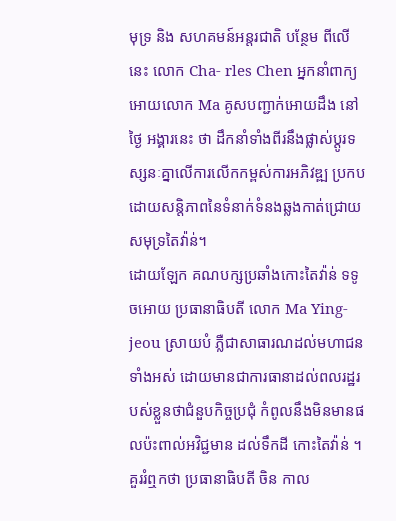មុទ្រ និង សហគមន៍អន្តរជាតិ បន្ថែម ពីលើនេះ លោក Cha- rles Chen អ្នកនាំពាក្យអោយលោក Ma គូសបញ្ជាក់អោយដឹង នៅ ថ្ងៃ អង្គារនេះ ថា ដឹកនាំទាំងពីរនឹងផ្លាស់ប្ដូរទស្សនៈគ្នាលើការលើកកម្ពស់ការអភិវឌ្ឍ ប្រកបដោយសន្តិភាពនៃទំនាក់ទំនងឆ្លងកាត់ជ្រោយសមុទ្រតៃវ៉ាន់។
ដោយឡែក គណបក្សប្រឆាំងកោះតៃវ៉ាន់ ទទូចអោយ ប្រធានាធិបតី លោក Ma Ying-jeou ស្រាយបំ ភ្លឺជាសាធារណដល់មហាជនទាំងអស់ ដោយមានជាការធានាដល់ពលរដ្ឋរបស់ខ្លួនថាជំនួបកិច្ចប្រជុំ កំពូលនឹងមិនមានផលប៉ះពាល់អវិជ្ជមាន ដល់ទឹកដី កោះតៃវ៉ាន់ ។
គួររំឮកថា ប្រធានាធិបតី ចិន កាល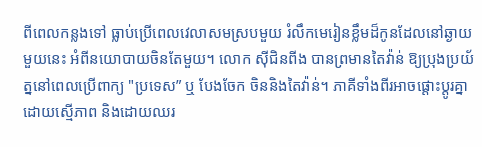ពីពេលកន្លងទៅ ធ្លាប់ប្រើពេលវេលាសមស្របមួយ រំលឹកមេរៀនខ្លឹមដ៏កូនដែលនៅឆ្ងាយមួយនេះ អំពីនយោបាយចិនតែមួយ។ លោក ស៊ីជិនពីង បានព្រមានតៃវ៉ាន់ ឱ្យប្រុងប្រយ័ត្ននៅពេលប្រើពាក្យ "ប្រទេស” ឬ បែងចែក ចិននិងតៃវ៉ាន់។ ភាគីទាំងពីរអាចផ្តោះប្តូរគ្នាដោយស្មើភាព និងដោយឈរ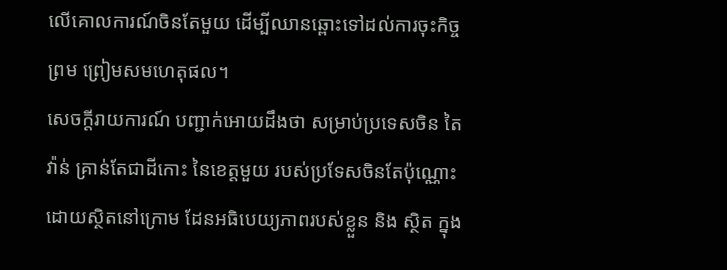លើគោលការណ៍ចិនតែមួយ ដើម្បីឈានឆ្ពោះទៅដល់ការចុះកិច្ចព្រម ព្រៀមសមហេតុផល។
សេចក្តីរាយការណ៍ បញ្ជាក់អោយដឹងថា សម្រាប់ប្រទេសចិន តៃវ៉ាន់ គ្រាន់តែជាដីកោះ នៃខេត្តមួយ របស់ប្រទែសចិនតែប៉ុណ្ណោះ ដោយស្ថិតនៅក្រោម ដែនអធិបេយ្យភាពរបស់ខ្លួន និង ស្ថិត ក្នុង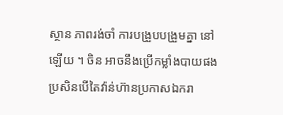ស្ថាន ភាពរង់ចាំ ការបង្រួបបង្រួមគ្នា នៅឡើយ ។ ចិន អាចនឹងប្រើកម្លាំងបាយផងប្រសិនបើតៃវ៉ាន់ហ៊ានប្រកាសឯករា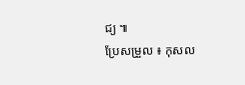ជ្យ ៕
ប្រែសម្រួល ៖ កុសល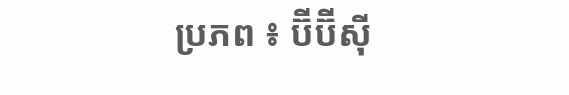ប្រភព ៖ ប៊ីប៊ីស៊ី